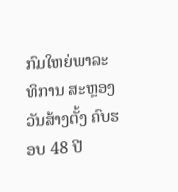ກົມໃຫຍ່ພາລະທິການ ສະຫຼອງວັນສ້າງຕັ້ງ ຄົບຮອບ 48 ປີ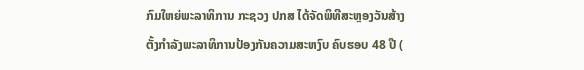ກົມໃຫຍ່ພະລາທິການ ກະຊວງ ປກສ ໄດ້ຈັດພິທີສະຫຼອງວັນສ້າງຕັ້ງກຳລັງພະລາທິການປ້ອງກັນຄວາມສະຫງົບ ຄົບຮອບ 48 ປີ (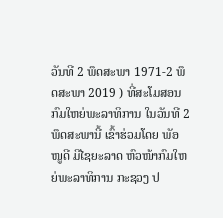ວັນທີ 2 ພຶດສະພາ 1971-2 ພຶດສະພາ 2019 ) ທີ່ສະໂມສອນກົມໃຫຍ່ພະລາທິການ ໃນວັນທີ 2 ພຶດສະພານີ້ ເຂົ້າຮ່ວມໂດຍ ພັອ ໜູດີ ມີໄຊຍະລາດ ຫົວໜ້າກົມໃຫຍ່ພະລາທິການ ກະຊວງ ປ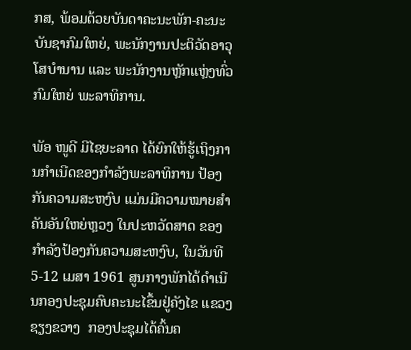ກສ, ພ້ອມດ້ວຍບັນດາຄະນະພັກ-ຄະນະບັນຊາກົມໃຫຍ່, ພະນັກງານປະຕິວັດອາວຸໂສບຳນານ ແລະ ພະນັກງານຫຼັກແຫຼ່ງທົ່ວກົມໃຫຍ່ ພະລາທິການ.

ພັອ ໜູດີ ມີໄຊຍະລາດ ໄດ້ຍົກໃຫ້ຮູ້ເຖິງການກໍາເນີດຂອງກໍາລັງພະລາທິການ ປ້ອງກັນຄວາມສະຫງົບ ແມ່ນມີຄວາມໝາຍສໍາຄັນອັນໃຫຍ່ຫຼວງ ໃນປະຫວັດສາດ ຂອງກໍາລັງປ້ອງກັນຄວາມສະຫງົບ, ໃນວັນທີ 5-12 ເມສາ 1961 ສູນກາງພັກໄດ້ດໍາເນີນກອງປະຊຸມຄົບຄະນະໄຂຶ້ນຢູ່ຄັງໄຂ ແຂວງຊຽງຂວາງ  ກອງປະຊຸມໄດ້ຄົ້ນຄ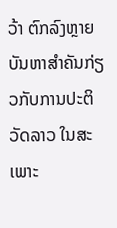ວ້າ ຕົກລົງຫຼາຍບັນຫາສໍາຄັນກ່ຽວກັບການປະຕິວັດລາວ ໃນສະເພາະ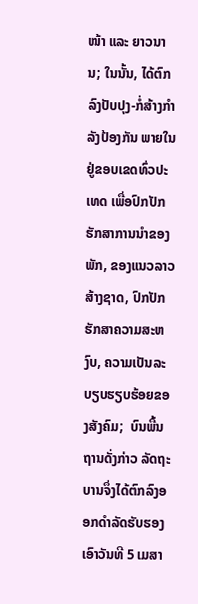ໜ້າ ແລະ ຍາວນານ; ໃນນັ້ນ, ໄດ້ຕົກລົງປັບປຸງ-ກໍ່ສ້າງກໍາລັງປ້ອງກັນ ພາຍໃນຢູ່ຂອບເຂດທົ່ວປະເທດ ເພື່ອປົກປັກຮັກສາການນໍາຂອງພັກ, ຂອງແນວລາວສ້າງຊາດ, ປົກປັກຮັກສາຄວາມສະຫງົບ, ຄວາມເປັນລະບຽບຮຽບຮ້ອຍຂອງສັງຄົມ;  ບົນພື້ນຖານດັ່ງກ່າວ ລັດຖະບານຈຶ່ງໄດ້ຕົກລົງອອກດໍາລັດຮັບຮອງເອົາວັນທີ 5 ເມສາ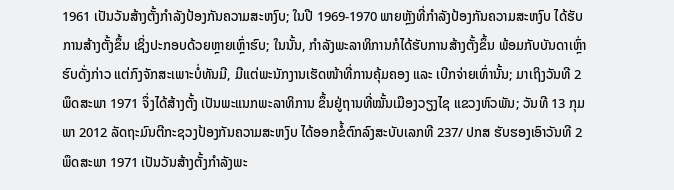1961 ເປັນວັນສ້າງຕັ້ງກໍາລັງປ້ອງກັນຄວາມສະຫງົບ; ໃນປີ 1969-1970 ພາຍຫຼັງທີ່ກໍາລັງປ້ອງກັນຄວາມສະຫງົບ ໄດ້ຮັບການສ້າງຕັ້ງຂຶ້ນ ເຊິ່ງປະກອບດ້ວຍຫຼາຍເຫຼົ່າຮົບ; ໃນນັ້ນ, ກໍາລັງພະລາທິການກໍໄດ້ຮັບການສ້າງຕັ້ງຂຶ້ນ ພ້ອມກັບບັນດາເຫຼົ່າຮົບດັ່ງກ່າວ ແຕ່ກົງຈັກສະເພາະບໍ່ທັນມີ, ມີແຕ່ພະນັກງານເຮັດໜ້າທີ່ການຄຸ້ມຄອງ ແລະ ເບີກຈ່າຍເທົ່ານັ້ນ; ມາເຖິງວັນທີ 2 ພຶດສະພາ 1971 ຈຶ່ງໄດ້ສ້າງຕັ້ງ ເປັນພະແນກພະລາທິການ ຂຶ້ນຢູ່ຖານທີ່ໝັ້ນເມືອງວຽງໄຊ ແຂວງຫົວພັນ; ວັນທີ 13 ກຸມພາ 2012 ລັດຖະມົນຕີກະຊວງປ້ອງກັນຄວາມສະຫງົບ ໄດ້ອອກຂໍ້ຕົກລົງສະບັບເລກທີ 237/ ປກສ ຮັບຮອງເອົາວັນທີ 2 ພຶດສະພາ 1971 ເປັນວັນສ້າງຕັ້ງກໍາລັງພະ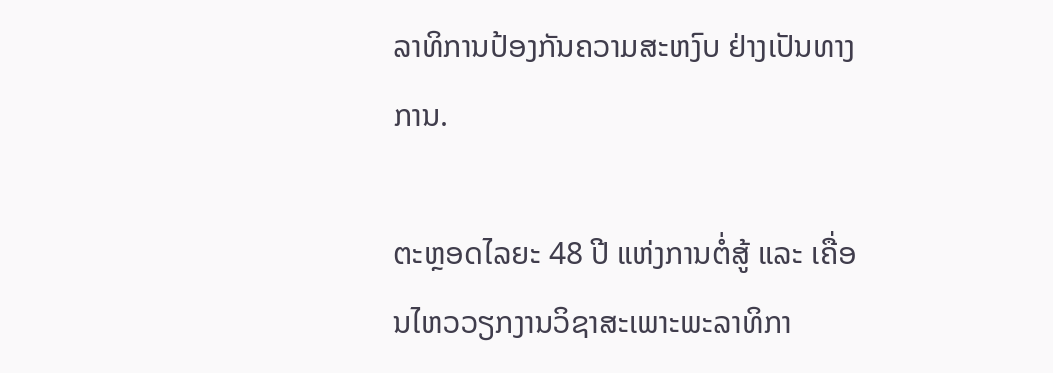ລາທິການປ້ອງກັນຄວາມສະຫງົບ ຢ່າງເປັນທາງການ.

ຕະຫຼອດໄລຍະ 48 ປີ ແຫ່ງການຕໍ່ສູ້ ແລະ ເຄື່ອນໄຫວວຽກງານວິຊາສະເພາະພະລາທິກາ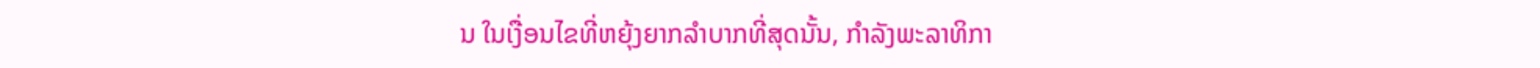ນ ໃນເງື່ອນໄຂທີ່ຫຍຸ້ງຍາກລໍາບາກທີ່ສຸດນັ້ນ, ກໍາລັງພະລາທິກາ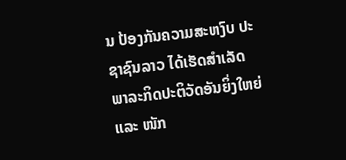ນ ປ້ອງກັນຄວາມສະຫງົບ ປະຊາຊົນລາວ ໄດ້ເຮັດສໍາເລັດພາລະກິດປະຕິວັດອັນຍິ່ງໃຫຍ່ ແລະ ໜັກ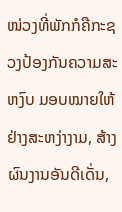ໜ່ວງທີ່ພັກກໍຄືກະຊວງປ້ອງກັນຄວາມສະຫງົບ ມອບໝາຍໃຫ້ຢ່າງສະຫງ່າງາມ, ສ້າງຜົນງານອັນດີເດັ່ນ,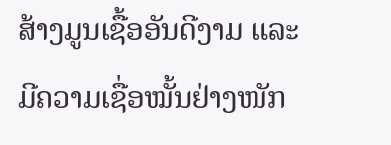ສ້າງມູນເຊື້ອອັນດີງາມ ແລະ ມີຄວາມເຊື່ອໝັ້ນຢ່າງໜັກ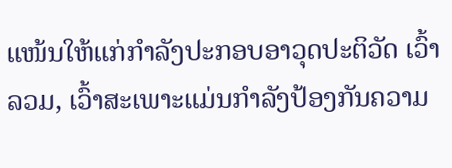ແໜ້ນໃຫ້ແກ່ກໍາລັງປະກອບອາວຸດປະຕິວັດ ເວົ້າລວມ, ເວົ້າສະເພາະແມ່ນກໍາລັງປ້ອງກັນຄວາມ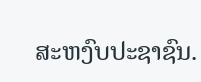ສະຫງົບປະຊາຊົນ.